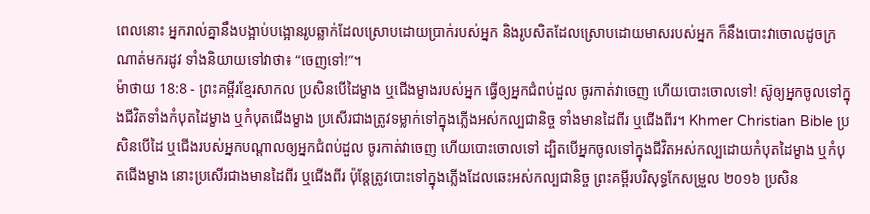ពេលនោះ អ្នករាល់គ្នានឹងបង្អាប់បង្អោនរូបឆ្លាក់ដែលស្រោបដោយប្រាក់របស់អ្នក និងរូបសិតដែលស្រោបដោយមាសរបស់អ្នក ក៏នឹងបោះវាចោលដូចក្រណាត់មករដូវ ទាំងនិយាយទៅវាថា៖ “ចេញទៅ!”។
ម៉ាថាយ 18:8 - ព្រះគម្ពីរខ្មែរសាកល ប្រសិនបើដៃម្ខាង ឬជើងម្ខាងរបស់អ្នក ធ្វើឲ្យអ្នកជំពប់ដួល ចូរកាត់វាចេញ ហើយបោះចោលទៅ! ស៊ូឲ្យអ្នកចូលទៅក្នុងជីវិតទាំងកំបុតដៃម្ខាង ឬកំបុតជើងម្ខាង ប្រសើរជាងត្រូវទម្លាក់ទៅក្នុងភ្លើងអស់កល្បជានិច្ច ទាំងមានដៃពីរ ឬជើងពីរ។ Khmer Christian Bible ប្រសិនបើដៃ ឬជើងរបស់អ្នកបណ្ដាលឲ្យអ្នកជំពប់ដួល ចូរកាត់វាចេញ ហើយបោះចោលទៅ ដ្បិតបើអ្នកចូលទៅក្នុងជីវិតអស់កល្បដោយកំបុតដៃម្ខាង ឬកំបុតជើងម្ខាង នោះប្រសើរជាងមានដៃពីរ ឬជើងពីរ ប៉ុន្ដែត្រូវបោះទៅក្នុងភ្លើងដែលឆេះអស់កល្បជានិច្ច ព្រះគម្ពីរបរិសុទ្ធកែសម្រួល ២០១៦ ប្រសិន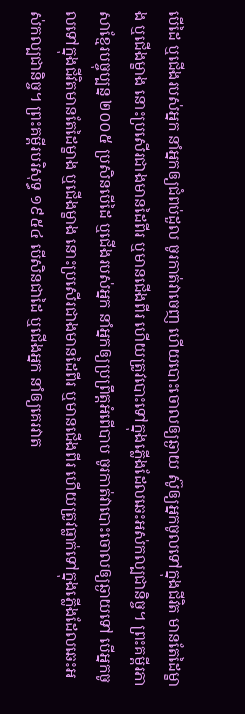បើដៃ ឬជើងរបស់អ្នក នាំអ្នកឲ្យជំពប់ដួល ចូរកាត់វាចេញ ហើយបោះចោលឲ្យឆ្ងាយ ស៊ូឲ្យអ្នកចូលទៅក្នុងជីវិត មានតែដៃម្ខាង ឬជើងម្ខាង នោះប្រសើរជាងមានដៃពីរ ឬមានជើងពីរ ហើយត្រូវបោះទៅក្នុងភ្លើងដែលឆេះអស់កល្បជានិច្ច។ ព្រះគម្ពីរភាសាខ្មែរបច្ចុប្បន្ន ២០០៥ ប្រសិនបើដៃ ឬជើងរបស់អ្នក នាំអ្នកឲ្យប្រព្រឹត្តអំពើបាប ចូរកាត់វាបោះចោលឲ្យឆ្ងាយទៅ បើអ្នកចូលទៅក្នុងជីវិតមានតែដៃម្ខាង ឬជើងម្ខាង នោះប្រសើរជាងមានដៃពីរ ឬមានជើងពីរ ហើយត្រូវធ្លាក់ទៅក្នុងភ្លើងដែលឆេះអស់កល្បជានិច្ច។ ព្រះគម្ពីរបរិសុទ្ធ ១៩៥៤ បើសិនជាដៃ ឬជើងអ្នក នាំឲ្យគេរវាត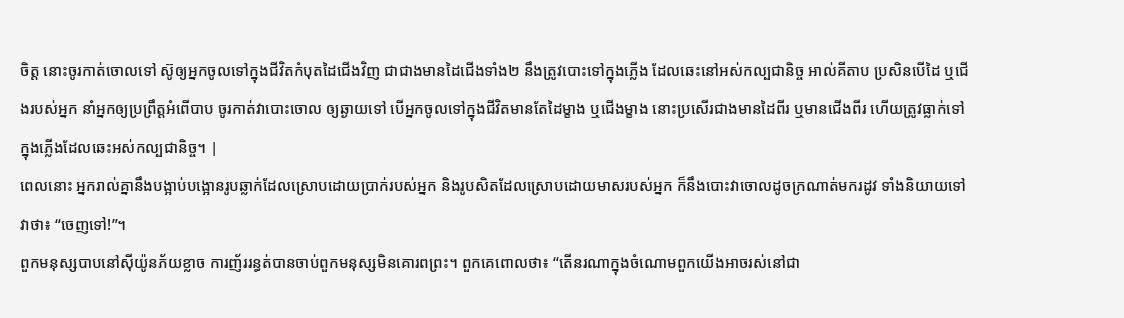ចិត្ត នោះចូរកាត់ចោលទៅ ស៊ូឲ្យអ្នកចូលទៅក្នុងជីវិតកំបុតដៃជើងវិញ ជាជាងមានដៃជើងទាំង២ នឹងត្រូវបោះទៅក្នុងភ្លើង ដែលឆេះនៅអស់កល្បជានិច្ច អាល់គីតាប ប្រសិនបើដៃ ឬជើងរបស់អ្នក នាំអ្នកឲ្យប្រព្រឹត្ដអំពើបាប ចូរកាត់វាបោះចោល ឲ្យឆ្ងាយទៅ បើអ្នកចូលទៅក្នុងជីវិតមានតែដៃម្ខាង ឬជើងម្ខាង នោះប្រសើរជាងមានដៃពីរ ឬមានជើងពីរ ហើយត្រូវធ្លាក់ទៅក្នុងភ្លើងដែលឆេះអស់កល្បជានិច្ច។ |
ពេលនោះ អ្នករាល់គ្នានឹងបង្អាប់បង្អោនរូបឆ្លាក់ដែលស្រោបដោយប្រាក់របស់អ្នក និងរូបសិតដែលស្រោបដោយមាសរបស់អ្នក ក៏នឹងបោះវាចោលដូចក្រណាត់មករដូវ ទាំងនិយាយទៅវាថា៖ “ចេញទៅ!”។
ពួកមនុស្សបាបនៅស៊ីយ៉ូនភ័យខ្លាច ការញ័ររន្ធត់បានចាប់ពួកមនុស្សមិនគោរពព្រះ។ ពួកគេពោលថា៖ “តើនរណាក្នុងចំណោមពួកយើងអាចរស់នៅជា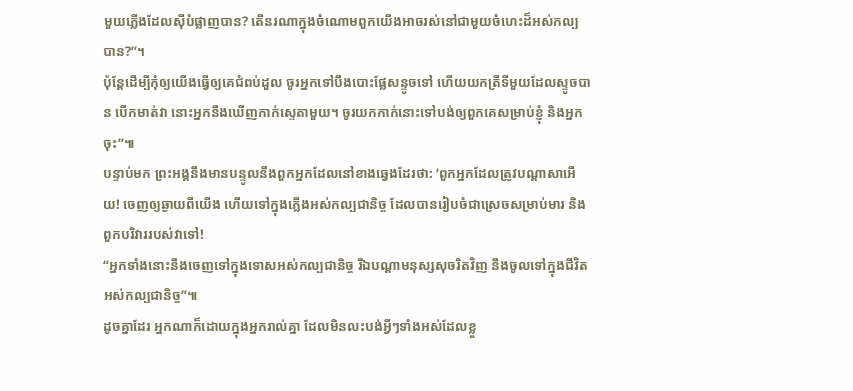មួយភ្លើងដែលស៊ីបំផ្លាញបាន? តើនរណាក្នុងចំណោមពួកយើងអាចរស់នៅជាមួយចំហេះដ៏អស់កល្បបាន?”។
ប៉ុន្តែដើម្បីកុំឲ្យយើងធ្វើឲ្យគេជំពប់ដួល ចូរអ្នកទៅបឹងបោះផ្លែសន្ទូចទៅ ហើយយកត្រីទីមួយដែលស្ទូចបាន បើកមាត់វា នោះអ្នកនឹងឃើញកាក់ស្ទេតាមួយ។ ចូរយកកាក់នោះទៅបង់ឲ្យពួកគេសម្រាប់ខ្ញុំ និងអ្នកចុះ”៕
បន្ទាប់មក ព្រះអង្គនឹងមានបន្ទូលនឹងពួកអ្នកដែលនៅខាងឆ្វេងដែរថា: ‘ពួកអ្នកដែលត្រូវបណ្ដាសាអើយ! ចេញឲ្យឆ្ងាយពីយើង ហើយទៅក្នុងភ្លើងអស់កល្បជានិច្ច ដែលបានរៀបចំជាស្រេចសម្រាប់មារ និងពួកបរិវាររបស់វាទៅ!
“អ្នកទាំងនោះនឹងចេញទៅក្នុងទោសអស់កល្បជានិច្ច រីឯបណ្ដាមនុស្សសុចរិតវិញ នឹងចូលទៅក្នុងជីវិតអស់កល្បជានិច្ច”៕
ដូចគ្នាដែរ អ្នកណាក៏ដោយក្នុងអ្នករាល់គ្នា ដែលមិនលះបង់អ្វីៗទាំងអស់ដែលខ្លួ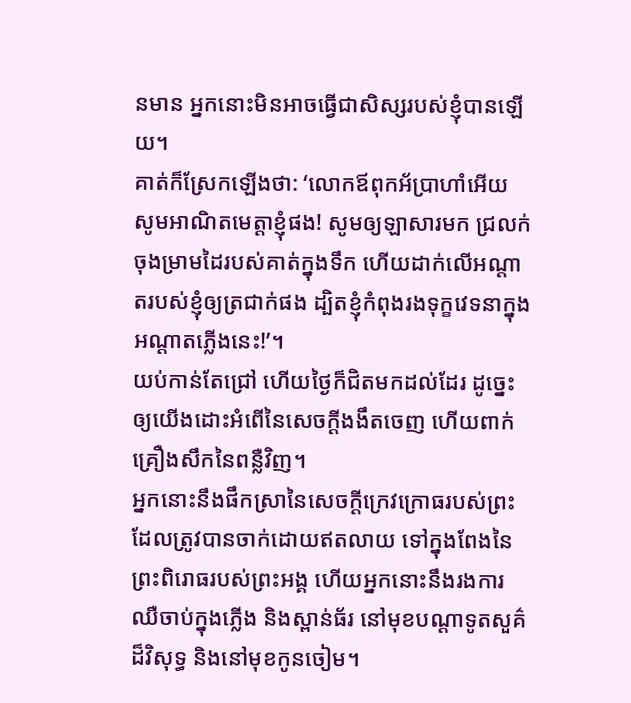នមាន អ្នកនោះមិនអាចធ្វើជាសិស្សរបស់ខ្ញុំបានឡើយ។
គាត់ក៏ស្រែកឡើងថា: ‘លោកឪពុកអ័ប្រាហាំអើយ សូមអាណិតមេត្តាខ្ញុំផង! សូមឲ្យឡាសារមក ជ្រលក់ចុងម្រាមដៃរបស់គាត់ក្នុងទឹក ហើយដាក់លើអណ្ដាតរបស់ខ្ញុំឲ្យត្រជាក់ផង ដ្បិតខ្ញុំកំពុងរងទុក្ខវេទនាក្នុងអណ្ដាតភ្លើងនេះ!’។
យប់កាន់តែជ្រៅ ហើយថ្ងៃក៏ជិតមកដល់ដែរ ដូច្នេះឲ្យយើងដោះអំពើនៃសេចក្ដីងងឹតចេញ ហើយពាក់គ្រឿងសឹកនៃពន្លឺវិញ។
អ្នកនោះនឹងផឹកស្រានៃសេចក្ដីក្រេវក្រោធរបស់ព្រះ ដែលត្រូវបានចាក់ដោយឥតលាយ ទៅក្នុងពែងនៃព្រះពិរោធរបស់ព្រះអង្គ ហើយអ្នកនោះនឹងរងការឈឺចាប់ក្នុងភ្លើង និងស្ពាន់ធ័រ នៅមុខបណ្ដាទូតសួគ៌ដ៏វិសុទ្ធ និងនៅមុខកូនចៀម។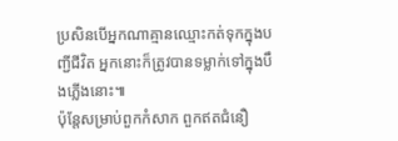ប្រសិនបើអ្នកណាគ្មានឈ្មោះកត់ទុកក្នុងបញ្ជីជីវិត អ្នកនោះក៏ត្រូវបានទម្លាក់ទៅក្នុងបឹងភ្លើងនោះ៕
ប៉ុន្តែសម្រាប់ពួកកំសាក ពួកឥតជំនឿ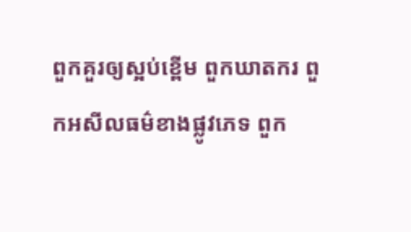ពួកគួរឲ្យស្អប់ខ្ពើម ពួកឃាតករ ពួកអសីលធម៌ខាងផ្លូវភេទ ពួក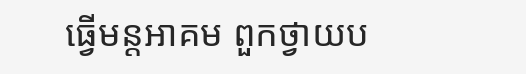ធ្វើមន្តអាគម ពួកថ្វាយប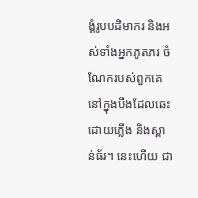ង្គំរូបបដិមាករ និងអស់ទាំងអ្នកភូតភរ ចំណែករបស់ពួកគេនៅក្នុងបឹងដែលឆេះដោយភ្លើង និងស្ពាន់ធ័រ។ នេះហើយ ជា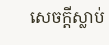សេចក្ដីស្លាប់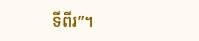ទីពីរ”។